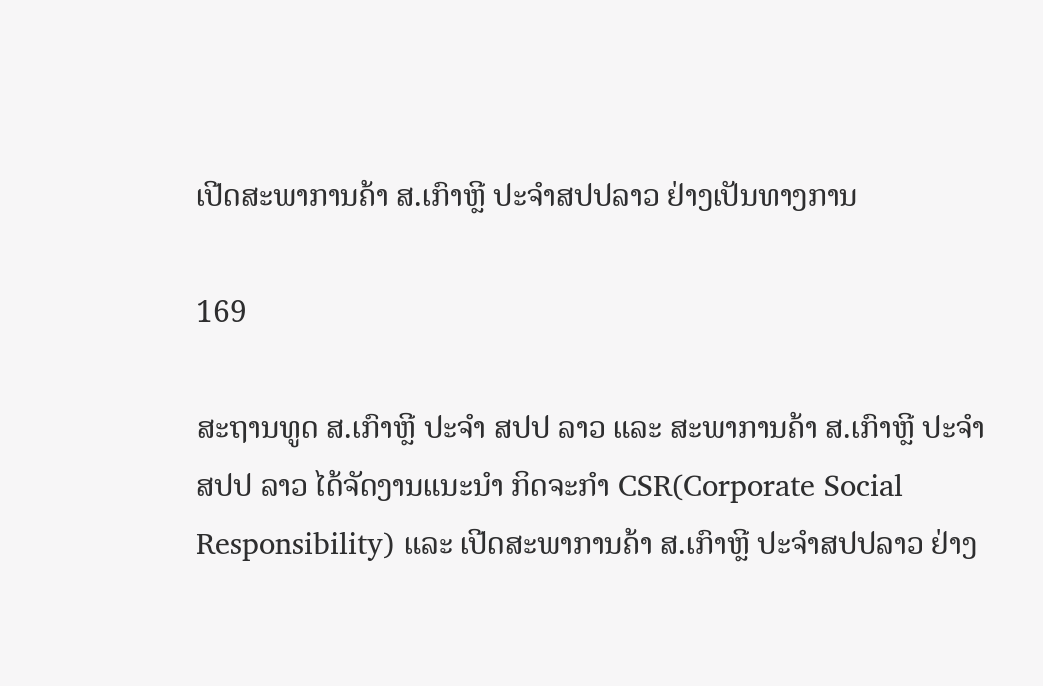ເປີດສະພາການຄ້າ ສ.ເກົາຫຼີ ປະຈໍາສປປລາວ ຢ່າງເປັນທາງການ

169

ສະຖານທູດ ສ.ເກົາຫຼີ ປະຈໍາ ສປປ ລາວ ແລະ ສະພາການຄ້າ ສ.ເກົາຫຼີ ປະຈຳ ສປປ ລາວ ໄດ້ຈັດງານແນະນຳ ກິດຈະກຳ CSR(Corporate Social Responsibility) ແລະ ເປີດສະພາການຄ້າ ສ.ເກົາຫຼີ ປະຈຳສປປລາວ ຢ່າງ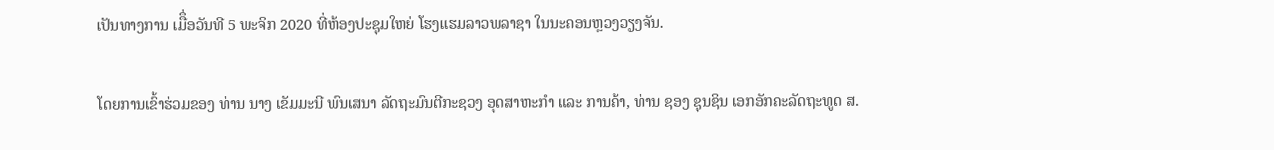ເປັນທາງການ ເມືຶ່ອວັນທີ 5 ພະຈິກ 2020 ທີ່ຫ້ອງປະຊຸມໃຫຍ່ ໂຮງແຮມລາວພລາຊາ ໃນນະຄອນຫຼວງວຽງຈັນ.

ໂດຍການເຂົ້າຮ່ວມຂອງ ທ່ານ ນາງ ເຂັມມະນີ ພົນເສນາ ລັດຖະມົນຕີກະຊວງ ອຸດສາຫະກໍາ ແລະ ການຄ້າ, ທ່ານ ຊອງ ຊຸນຊິນ ເອກອັກຄະລັດຖະທູດ ສ.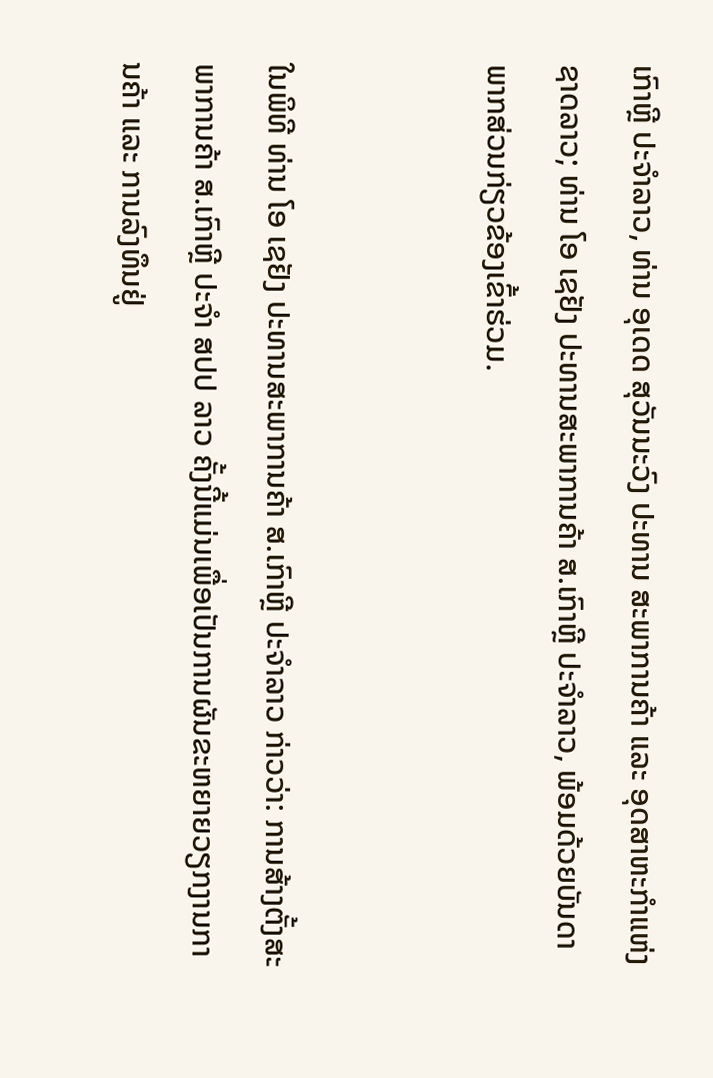ເກົາຫຼີ ປະຈໍາລາວ, ທ່ານ ອຸເດດ ສຸວັນນະວົງ ປະທານ ສະພາການຄ້າ ແລະ ອຸດສາຫະກໍາແຫ່ງຊາດລາວ; ທ່ານ ໂອ ເຊຢັງ ປະທານສະພາການຄ້າ ສ.ເກົາຫຼີ ປະຈໍາລາວ, ພ້ອມດ້ວຍບັນດາພາກສ່ວນກ່ຽວຂ້ອງເຂົ້າຮ່ວມ.


ໃນພິທີ ທ່ານ ໂອ ເຊຢັງ ປະທານສະພາການຄ້າ ສ.ເກົາຫຼີ ປະຈຳລາວ ກ່າວວ່າ: ການສ້າງຕັ້ງສະພາການຄ້າ ສ.ເກົາຫຼີ ປະຈຳ ສປປ ລາວ ຄັ້ງນີ້ແມ່ນເພື່ອເປັນການຜັນຂະຫຍາຍວຽກງານການຄ້າ ແລະ ການລົງທຶນຢູ່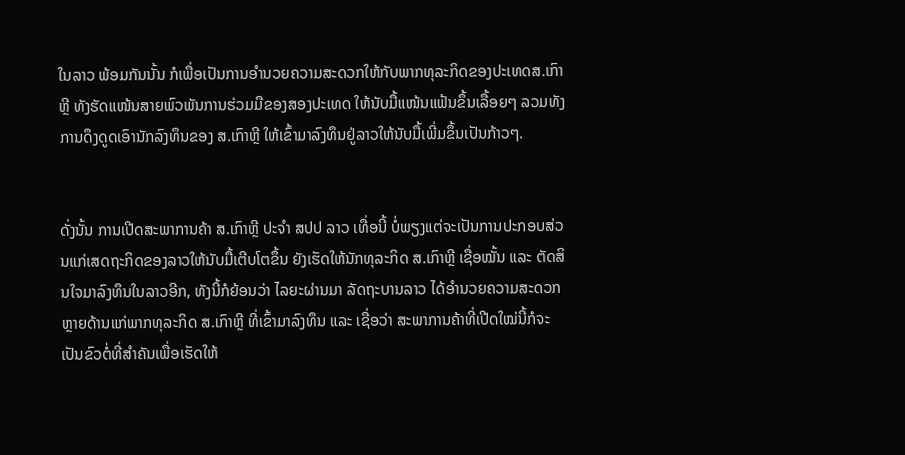ໃນລາວ ພ້ອມກັນນັ້ນ ກໍເພື່ອເປັນການອຳນວຍຄວາມສະດວກໃຫ້ກັບພາກທຸລະກິດຂອງປະເທດສ.ເກົາຫຼີ ທັງຮັດແໜ້ນສາຍພົວພັນການຮ່ວມມືຂອງສອງປະເທດ ໃຫ້ນັບມື້ແໜ້ນແຟ້ນຂຶ້ນເລື້ອຍໆ ລວມທັງການດຶງດູດເອົານັກລົງທຶນຂອງ ສ.ເກົາຫຼີ ໃຫ້ເຂົ້າມາລົງທຶນຢູ່ລາວໃຫ້ນັບມື້ເພີ່ມຂຶ້ນເປັນກ້າວໆ.


ດັ່ງນັ້ນ ການເປີດສະພາການຄ້າ ສ.ເກົາຫຼີ ປະຈຳ ສປປ ລາວ ເທື່ອນີ້ ບໍ່ພຽງແຕ່ຈະເປັນການປະກອບສ່ວນແກ່ເສດຖະກິດຂອງລາວໃຫ້ນັບມື້ເຕີບໂຕຂຶ້ນ ຍັງເຮັດໃຫ້ນັກທຸລະກິດ ສ.ເກົາຫຼີ ເຊື່ອໝັ້ນ ແລະ ຕັດສິນໃຈມາລົງທຶນໃນລາວອີກ, ທັງນີ້ກໍຍ້ອນວ່າ ໄລຍະຜ່ານມາ ລັດຖະບານລາວ ໄດ້ອຳນວຍຄວາມສະດວກຫຼາຍດ້ານແກ່ພາກທຸລະກິດ ສ.ເກົາຫຼີ ທີ່ເຂົ້າມາລົງທຶນ ແລະ ເຊື່ອວ່າ ສະພາການຄ້າທີ່ເປີດໃໝ່ນີ້ກໍຈະເປັນຂົວຕໍ່ທີ່ສຳຄັນເພື່ອເຮັດໃຫ້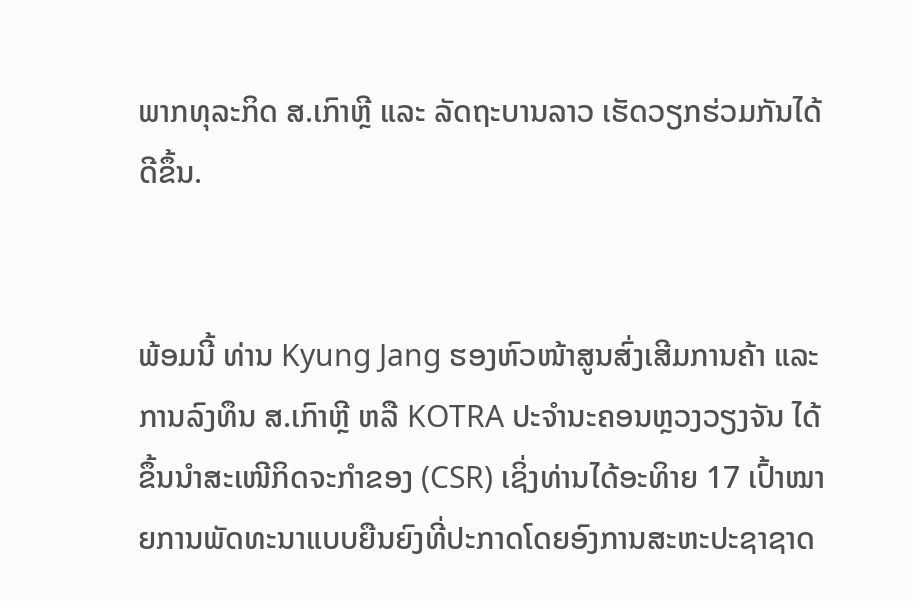ພາກທຸລະກິດ ສ.ເກົາຫຼີ ແລະ ລັດຖະບານລາວ ເຮັດວຽກຮ່ວມກັນໄດ້ດີຂຶ້ນ.


ພ້ອມນີ້ ທ່ານ Kyung Jang ຮອງຫົວໜ້າສູນສົ່ງເສີມການຄ້າ ແລະ ການລົງທຶນ ສ.ເກົາຫຼີ ຫລື KOTRA ປະຈໍານະຄອນຫຼວງວຽງຈັນ ໄດ້ຂຶ້ນນຳສະເໜີກິດຈະກຳຂອງ (CSR) ເຊິ່ງທ່ານໄດ້ອະທິາຍ 17 ເປົ້າໝາຍການພັດທະນາແບບຍືນຍົງທີ່ປະກາດໂດຍອົງການສະຫະປະຊາຊາດ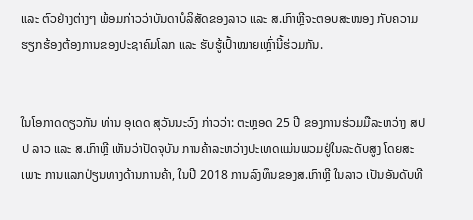ແລະ ຕົວຢ່າງຕ່າງໆ ພ້ອມກ່າວວ່າບັນດາບໍລິສັດຂອງລາວ ແລະ ສ.ເກົາຫຼີຈະຕອບສະໜອງ ກັບຄວາມຮຽກຮ້ອງຕ້ອງການຂອງປະຊາຄົມໂລກ ແລະ ຮັບຮູ້ເປົ້າໝາຍເຫຼົ່ານີ້ຮ່ວມກັນ.


ໃນໂອກາດດຽວກັນ ທ່ານ ອຸເດດ ສຸວັນນະວົງ ກ່າວວ່າ: ຕະຫຼອດ 25 ປີ ຂອງການຮ່ວມມືລະຫວ່າງ ສປປ ລາວ ແລະ ສ.ເກົາຫຼີ ເຫັນວ່າປັດຈຸບັນ ການຄ້າລະຫວ່າງປະເທດແມ່ນພວມຢູ່ໃນລະດັບສູງ ໂດຍສະເພາະ ການແລກປ່ຽນທາງດ້ານການຄ້າ, ໃນປີ 2018 ການລົງທຶນຂອງສ.ເກົາຫຼີ ໃນລາວ ເປັນອັນດັບທີ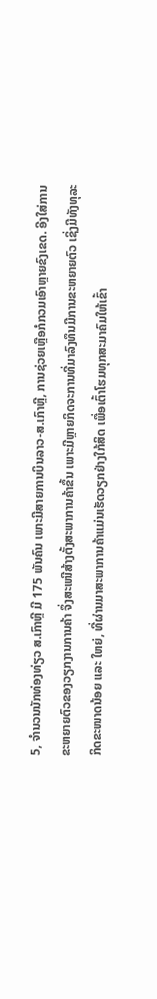5, ຈຳນວນນັກທ່ອງທ່ຽວ ສ.ເກົາຫຼີ ມີ 175 ພັນຄົນ ເພາະມີສາຍການບິນລາວ-ສ.ເກົາຫຼີ, ການຊ່ວຍເຫຼືອກໍກວມເອົາຫຼາຍຂົງເຂດ. ອີງໃສ່ການຂະຫຍາຍຕົວຂອງວຽກງານການຄ້າ ຈຶ່ງສະເໜີສ້າງຕັ້ງສະພາການຄ້າຂຶ້ນ ເພາະມີຫຼາຍກິດຈະການທີ່ມາລົງທຶນມີການຂະຫຍາຍຕົວ ເຊິ່ງມີທັງທຸລະກິດຂະໜາດນ້ອຍ ແລະ ໃຫຍ່, ທີ່ຜ່ານມາສະພາການຄ້າແມ່ນເຮັດວຽກຢ່າງໃກ້ສິດ ເພື່ອເຕົ້າໂຮມທຸກສະມາຄົມໃຫ້ເຂົ້າ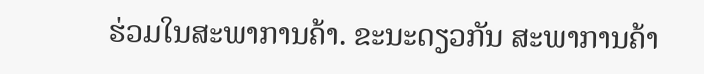ຮ່ວມໃນສະພາການຄ້າ. ຂະນະດຽວກັນ ສະພາການຄ້າ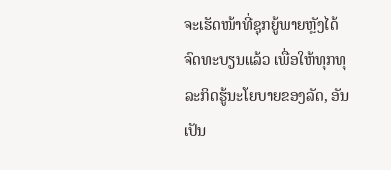ຈະເຮັດໜ້າທີ່ຊຸກຍູ້ພາຍຫຼັງໄດ້ຈົດທະບຽນແລ້ວ ເພື່ອໃຫ້ທຸກທຸລະກິດຮູ້ນະໂຍບາຍຂອງລັດ, ອັນເປັນ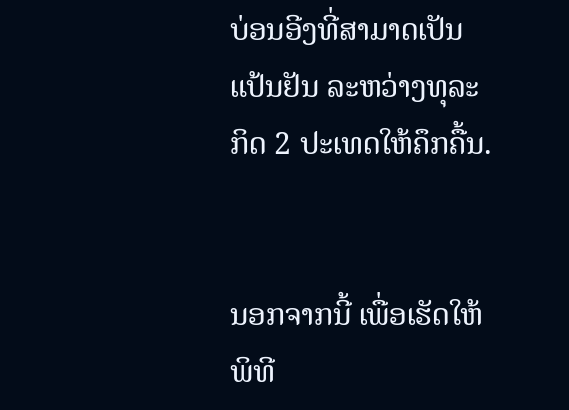ບ່ອນອີງທີ່ສາມາດເປັນແປ້ນຢັນ ລະຫວ່າງທຸລະກິດ 2 ປະເທດໃຫ້ຄຶກຄື້ນ.


ນອກຈາກນີ້ ເພື່ອເຮັດໃຫ້ພິທີ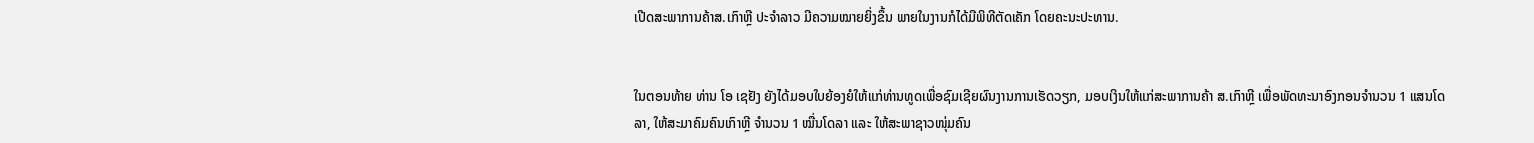ເປີດສະພາການຄ້າສ.ເກົາຫຼີ ປະຈຳລາວ ມີຄວາມໝາຍຍິ່ງຂຶ້ນ ພາຍໃນງານກໍໄດ້ມີພິທີຕັດເຄັກ ໂດຍຄະນະປະທານ.


ໃນຕອນທ້າຍ ທ່ານ ໂອ ເຊຢັງ ຍັງໄດ້ມອບໃບຍ້ອງຍໍໃຫ້ແກ່ທ່ານທູດເພື່ອຊົມເຊີຍຜົນງານການເຮັດວຽກ, ມອບເງິນໃຫ້ແກ່ສະພາການຄ້າ ສ.ເກົາຫຼີ ເພື່ອພັດທະນາອົງກອນຈຳນວນ 1 ແສນໂດລາ, ໃຫ້ສະມາຄົມຄົນເກົາຫຼີ ຈຳນວນ 1 ໝື່ນໂດລາ ແລະ ໃຫ້ສະພາຊາວໜຸ່ມຄົນ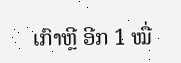ເກົາຫຼີ ອີກ 1 ໝື່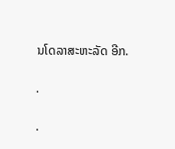ນໂດລາສະຫະລັດ ອີກ.

.

.